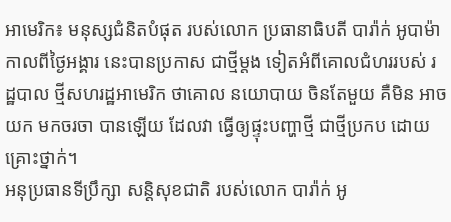អាមេរិក៖ មនុស្សជំនិតបំផុត របស់លោក ប្រធានាធិបតី បារ៉ាក់ អូបាម៉ា កាលពីថ្ងៃអង្គារ នេះបានប្រកាស ជាថ្មីម្តង ទៀតអំពីគោលជំហររបស់ រដ្ឋបាល ថ្មីសហរដ្ឋអាមេរិក ថាគោល នយោបាយ ចិនតែមួយ គឺមិន អាចយក មកចរចា បានឡើយ ដែលវា ធ្វើឲ្យផ្ទុះបញ្ហាថ្មី ជាថ្មីប្រកប ដោយគ្រោះថ្នាក់។
អនុប្រធានទីប្រឹក្សា សន្តិសុខជាតិ របស់លោក បារ៉ាក់ អូ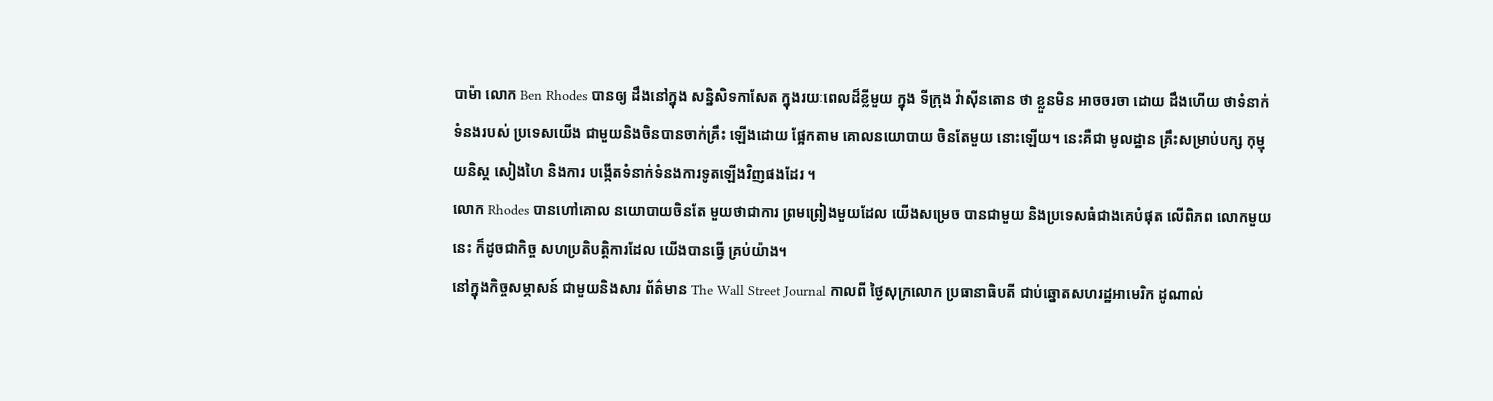បាម៉ា លោក Ben Rhodes បានឲ្យ ដឹងនៅក្នុង សន្និសិទកាសែត ក្នុងរយៈពេលដ៏ខ្លីមួយ ក្នុង ទីក្រុង វ៉ាស៊ីនតោន ថា ខ្លួនមិន អាចចរចា ដោយ ដឹងហើយ ថាទំនាក់ ទំនងរបស់ ប្រទេសយើង ជាមួយនិងចិនបានចាក់គ្រឹះ ឡើងដោយ ផ្អែកតាម គោលនយោបាយ ចិនតែមួយ នោះឡើយ។ នេះគឺជា មូលដ្ឋាន គ្រឹះសម្រាប់បក្ស កុម្មុយនិស្ត សៀងហៃ និងការ បងើ្កតទំនាក់ទំនងការទូតឡើងវិញផងដែរ ។
លោក Rhodes បានហៅគោល នយោបាយចិនតែ មួយថាជាការ ព្រមព្រៀងមួយដែល យើងសម្រេច បានជាមួយ និងប្រទេសធំជាងគេបំផុត លើពិភព លោកមួយនេះ ក៏ដូចជាកិច្ច សហប្រតិបត្តិការដែល យើងបានធ្វើ គ្រប់យ៉ាង។
នៅក្នុងកិច្ចសម្ភាសន៍ ជាមួយនិងសារ ព័ត៌មាន The Wall Street Journal កាលពី ថ្ងៃសុក្រលោក ប្រធានាធិបតី ជាប់ឆ្នោតសហរដ្ឋអាមេរិក ដូណាល់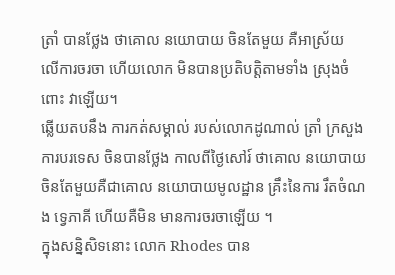ត្រាំ បានថ្លែង ថាគោល នយោបាយ ចិនតែមួយ គឺអាស្រ័យ លើការចរចា ហើយលោក មិនបានប្រតិបត្តិតាមទាំង ស្រុងចំពោះ វាឡើយ។
ឆ្លើយតបនឹង ការកត់សម្គាល់ របស់លោកដូណាល់ ត្រាំ ក្រសួងការបរទេស ចិនបានថ្លែង កាលពីថ្ងៃសៅរ៍ ថាគោល នយោបាយចិនតែមួយគឺជាគោល នយោបាយមូលដ្ឋាន គ្រឹះនៃការ រឹតចំណង ទ្វេភាគី ហើយគឺមិន មានការចរចាឡើយ ។
ក្នុងសន្និសិទនោះ លោក Rhodes បាន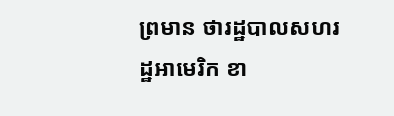ព្រមាន ថារដ្ឋបាលសហរដ្ឋអាមេរិក ខា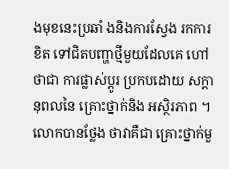ងមុខនេះប្រឆាំ ងនិងការស្វែង រកការខិត ទៅជិតបញ្ហាថ្មីមួយដែលគេ ហៅថាជា ការផ្លាស់ប្តូរ ប្រកបដោយ សក្តានុពលនៃ គ្រោះថ្នាក់និង អស្ថិរភាព ។
លោកបានថ្លែង ថាវាគឺជា គ្រោះថ្នាក់មួ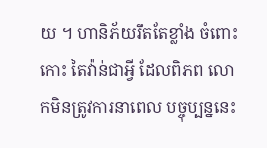យ ។ ហានិភ័យរឹតតែខ្លាំង ចំពោះកោះ តៃវ៉ាន់ជាអ្វី ដែលពិភព លោកមិនត្រូវការនាពេល បច្ចុប្បន្ននេះ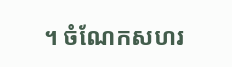។ ចំណែកសហរ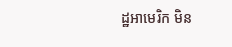ដ្ឋអាមេរិក មិន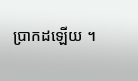ប្រាកដឡើយ ។